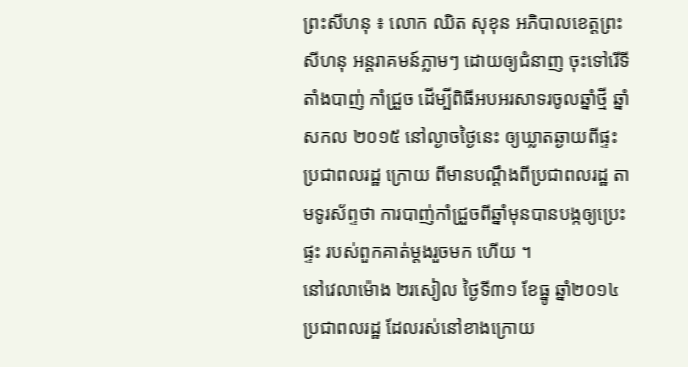ព្រះសីហនុ ៖ លោក ឈិត សុខុន អភិបាលខេត្តព្រះសីហនុ អន្តរាគមន៍ភ្លាមៗ ដោយឲ្យជំនាញ ចុះទៅរើទីតាំងបាញ់ កាំជ្រួច ដើម្បីពិធីអបអរសាទរចូលឆ្នាំថ្មី ឆ្នាំសកល ២០១៥ នៅល្ងាចថ្ងៃនេះ ឲ្យឃ្លាតឆ្ងាយពីផ្ទះប្រជាពលរដ្ឋ ក្រោយ ពីមានបណ្តឹងពីប្រជាពលរដ្ឋ តាមទូរស័ព្ទថា ការបាញ់កាំជ្រួចពីឆ្នាំមុនបានបង្កឲ្យប្រេះផ្ទះ របស់ពួកគាត់ម្តងរួចមក ហើយ ។
នៅវេលាម៉ោង ២រសៀល ថ្ងៃទី៣១ ខែធ្នូ ឆ្នាំ២០១៤ ប្រជាពលរដ្ឋ ដែលរស់នៅខាងក្រោយ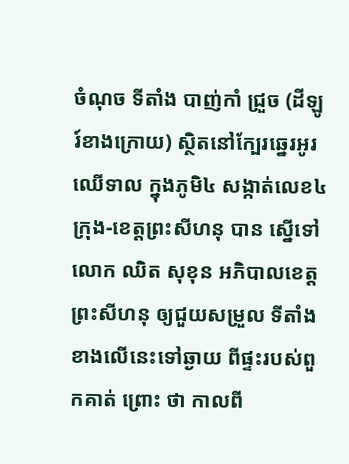ចំណុច ទីតាំង បាញ់កាំ ជ្រួច (ដីឡូរ៍ខាងក្រោយ) ស្ថិតនៅក្បែរឆ្នេរអូរឈើទាល ក្នុងភូមិ៤ សង្កាត់លេខ៤ ក្រុង-ខេត្តព្រះសីហនុ បាន ស្នើទៅ លោក ឈិត សុខុន អភិបាលខេត្តព្រះសីហនុ ឲ្យជួយសម្រួល ទីតាំងខាងលើនេះទៅឆ្ងាយ ពីផ្ទះរបស់ពួកគាត់ ព្រោះ ថា កាលពី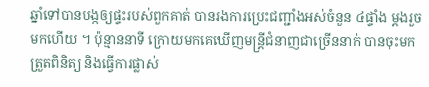ឆ្នាំទៅបានបង្កឲ្យផ្ទះរបស់ពួកគាត់ បានរងការប្រេះជញ្ជាំងអស់ចំនួន ៤ផ្ទាំង ម្តងរួចមកហើយ ។ ប៉ុន្មាននាទី ក្រោយមកគេឃើញមន្រ្តីជំនាញជាច្រើននាក់ បានចុះមកត្រួតពិនិត្យ និងធ្វើការផ្លាស់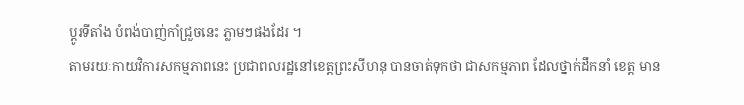ប្តូរទីតាំង បំពង់បាញ់កាំជ្រួចនេះ ភ្លាមៗផងដែរ ។
តាមរយៈកាយវិការសកម្មភាពនេះ ប្រជាពលរដ្ឋនៅខេត្តព្រះសីហនុ បានចាត់ទុកថា ជាសកម្មភាព ដែលថ្នាក់ដឹកនាំ ខេត្ត មាន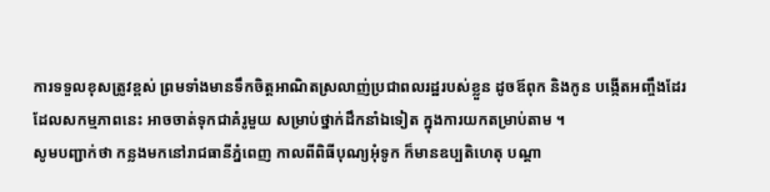ការទទួលខុសត្រូវខ្ពស់ ព្រមទាំងមានទឹកចិត្តអាណិតស្រលាញ់ប្រជាពលរដ្ឋរបស់ខ្លួន ដូចឪពុក និងកូន បង្កើតអញ្ចឹងដែរ ដែលសកម្មភាពនេះ អាចចាត់ទុកជាគំរូមួយ សម្រាប់ថ្នាក់ដឹកនាំឯទៀត ក្នុងការយកតម្រាប់តាម ។
សូមបញ្ជាក់ថា កន្លងមកនៅរាជធានីភ្នំពេញ កាលពីពិធីបុណ្យអុំទូក ក៏មានឧប្បតិហេតុ បណ្តា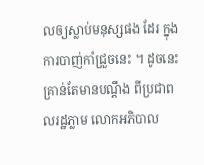លឲ្យស្លាប់មនុស្សផង ដែរ ក្នុងការបាញ់កាំជ្រួចនេះ ។ ដូចនេះគ្រាន់តែមានបណ្តឹង ពីប្រជាពលរដ្ឋភ្លាម លោកអភិបាល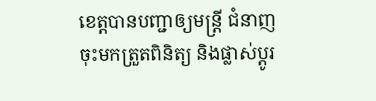ខេត្តបានបញ្ជាឲ្យមន្រ្តី ជំនាញចុះមកត្រួតពិនិត្យ និងផ្លាស់ប្តូរ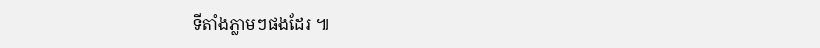ទីតាំងភ្លាមៗផងដែរ ៕